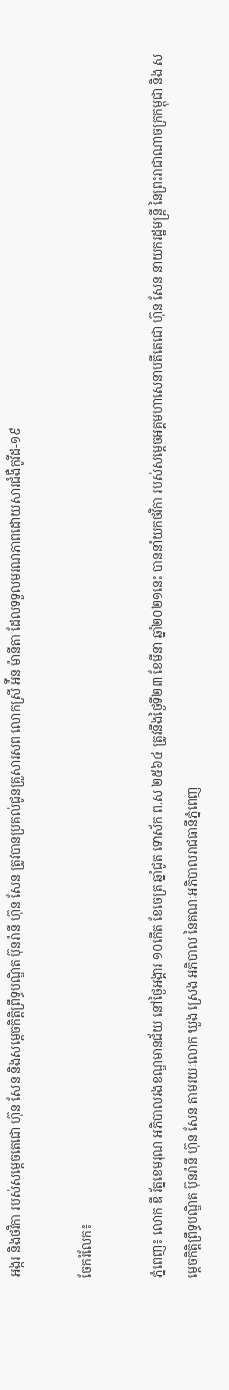អង្ករ និងថវិកា របស់សម្តេចតេជោ ហ៊ុន សែន និងសម្តេចកិត្តិព្រឹទ្ធបណ្ឌិត ប៊ុនរ៉ានី ហ៊ុន សែន ត្រូវបានប្រគល់ជូនគ្រួសារសព លោកស្រី អ៉ីន ម៉ានីតា ដែលទទួលមរណភាពដោយសារជំងឺកូវីដ-១៩

ចែករំលែក៖

ភ្នំពេញ៖ លោក ឌី រ័ត្នខេមរុណ អភិបាលរងខណ្ឌមានជ័យ នៅថ្ងៃអង្គារ ១០កើត ខែចេត្រ ឆ្នាំជូត ទោស័ក ព.ស ២៥៦៤ ត្រូវនឹងថ្ងៃទី២៣ ខែមីនា ឆ្នាំ២០២១នេះ បាននាំយកថវិកា របស់សម្តេចអគ្គមហាសេនាបតីតេជោ ហ៊ុន សែន នាយករដ្ឋមន្ត្រី នៃព្រះរាជាណាចក្រកម្ពុជា និង សម្តេចកិត្តិព្រឹទ្ធបណ្ឌិត ប៊ុនរ៉ានី ហ៊ុន សែន តាមរយៈលោក ឃួង ស្រេង អភិបាល នៃគណៈអភិបាលរាជធានីភ្នំពេញ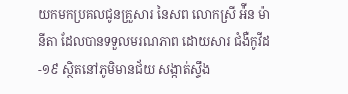យកមកប្រគលជូនគ្រួសារ នៃសព លោកស្រី អ៉ីន ម៉ានីតា ដែលបានទទួលមរណភាព ដោយសារ ជំងឺកូវីដ-១៩ ស្ថិតនៅភូមិមានជ័យ សង្កាត់ស្ទឹង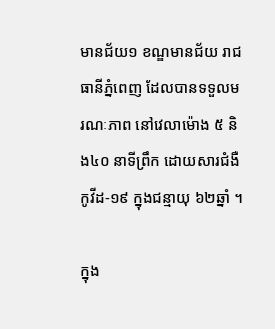មានជ័យ១ ខណ្ឌមានជ័យ រាជធានីភ្នំពេញ ដែលបានទទួលមរណៈភាព នៅវេលាម៉ោង ៥ និង៤០ នាទីព្រឹក ដោយសារជំងឺកូវីដ-១៩ ក្នុងជន្មាយុ ៦២ឆ្នាំ ។

ក្នុង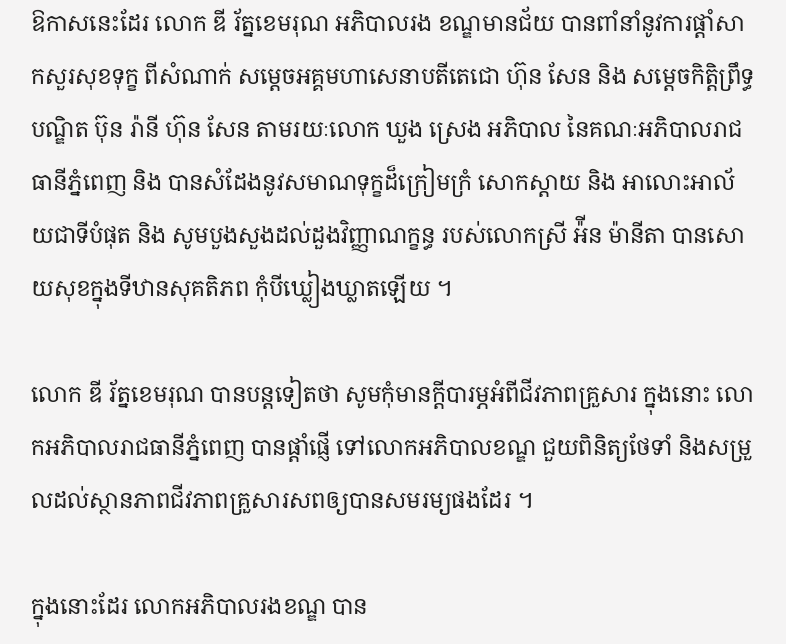ឱកាសនេះដែរ លោក ឌី រ័ត្នខេមរុណ អភិបាលរង ខណ្ឌមានជ័យ បានពាំនាំនូវការផ្តាំសាកសួរសុខទុក្ខ ពីសំណាក់ សម្តេចអគ្គមហាសេនាបតីតេជោ ហ៊ុន សែន និង សម្តេចកិត្តិព្រឹទ្ធបណ្ឌិត ប៊ុន រ៉ានី ហ៊ុន សែន តាមរយៈលោក ឃួង ស្រេង អភិបាល នៃគណៈអភិបាលរាជធានីភ្នំពេញ និង បានសំដែងនូវសមាណទុក្ខដ៏ក្រៀមក្រំ សោកស្តាយ និង អាលោះអាល័យជាទីបំផុត និង សូមបួងសួងដល់ដួងវិញ្ញាណក្ខន្ធ របស់លោកស្រី អ៉ីន ម៉ានីតា បានសោយសុខក្នុងទីឋានសុគតិភព កុំបីឃ្លៀងឃ្លាតឡើយ ។

លោក ឌី រ័ត្នខេមរុណ បានបន្តទៀតថា សូមកុំមានក្តីបារម្ភអំពីជីវភាពគ្រួសារ ក្នុងនោះ លោកអភិបាលរាជធានីភ្នំពេញ បានផ្តាំផ្ញើ ទៅលោកអភិបាលខណ្ឌ ជួយពិនិត្យថែទាំ និងសម្រួលដល់ស្ថានភាពជីវភាពគ្រួសារសពឲ្យបានសមរម្យផងដែរ ។

ក្នុងនោះដែរ លោកអភិបាលរងខណ្ឌ បាន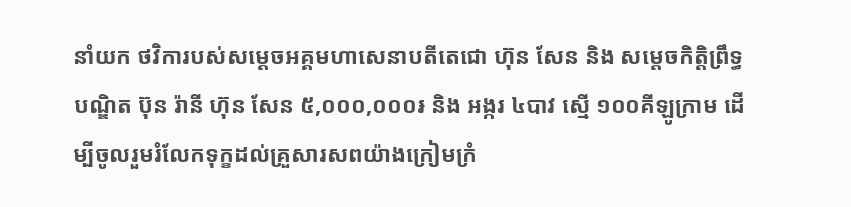នាំយក ថវិការបស់សម្តេចអគ្គមហាសេនាបតីតេជោ ហ៊ុន សែន និង សម្តេចកិត្តិព្រឹទ្ធបណ្ឌិត ប៊ុន រ៉ានី ហ៊ុន សែន ៥,០០០,០០០៛ និង អង្ករ ៤បាវ ស្មើ ១០០គីឡូក្រាម ដើម្បីចូលរួមរំលែកទុក្ខដល់គ្រួសារសពយ៉ាងក្រៀមក្រំ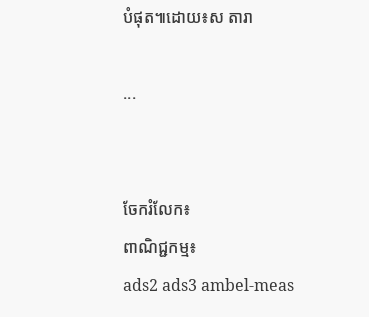បំផុត៕ដោយ៖ស តារា

...


ចែករំលែក៖
ពាណិជ្ជកម្ម៖
ads2 ads3 ambel-meas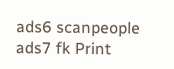ads6 scanpeople ads7 fk Print